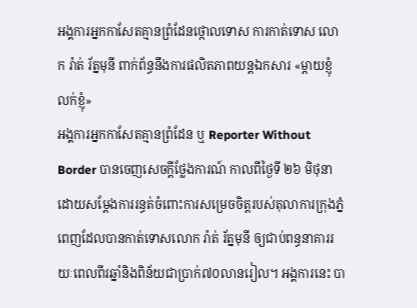អង្គការអ្នកកាសែតគ្មានព្រំដែនថ្កោលទោស ការកាត់ទោស លោក រ៉ាត់ រ័ត្នមុនី ពាក់ព័ន្ធនឹងការផលិតភាពយន្តឯកសារ «ម្តាយខ្ញុំ លក់ខ្ញុំ»
អង្គការអ្នកកាសែតគ្មានព្រំដែន ឬ Reporter Without Border បានចេញសេចក្តីថ្លែងការណ៍ កាលពីថ្ងៃទី ២៦ មិថុនា ដោយសម្តែងការរន្ធត់ចំពោះការសម្រេចចិត្តរបស់តុលាការក្រុងភ្នំពេញដែលបានកាត់ទោសលោក រ៉ាត់ រ័ត្នមុនី ឲ្យជាប់ពន្ធនាគាររយៈពេលពីរឆ្នាំនិងពិន័យជាប្រាក់៧០លានរៀល។ អង្គការនេះ បា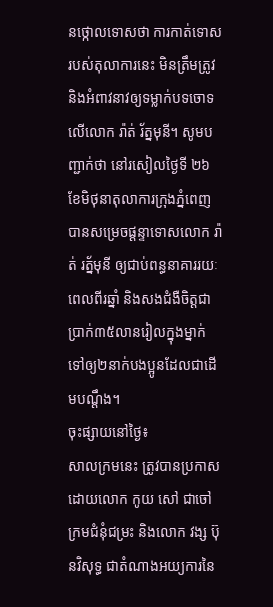នថ្កោលទោសថា ការកាត់ទោសរបស់តុលាការនេះ មិនត្រឹមត្រូវ និងអំពាវនាវឲ្យទម្លាក់បទចោទលើលោក រ៉ាត់ រ័ត្នមុនី។ សូមបញ្ជាក់ថា នៅរសៀលថ្ងៃទី ២៦ ខែមិថុនាតុលាការក្រុងភ្នំពេញ បានសម្រេចផ្តន្ទាទោសលោក រ៉ាត់ រត្ន័មុនី ឲ្យជាប់ពន្ធនាគាររយៈពេលពីរឆ្នាំ និងសងជំងឺចិត្តជាប្រាក់៣៥លានរៀលក្នុងម្នាក់ ទៅឲ្យ២នាក់បងប្អូនដែលជាដើមបណ្តឹង។
ចុះផ្សាយនៅថ្ងៃ៖
សាលក្រមនេះ ត្រូវបានប្រកាសដោយលោក កូយ សៅ ជាចៅក្រមជំនុំជម្រះ និងលោក វង្ស ប៊ុនវិសុទ្ធ ជាតំណាងអយ្យការនៃ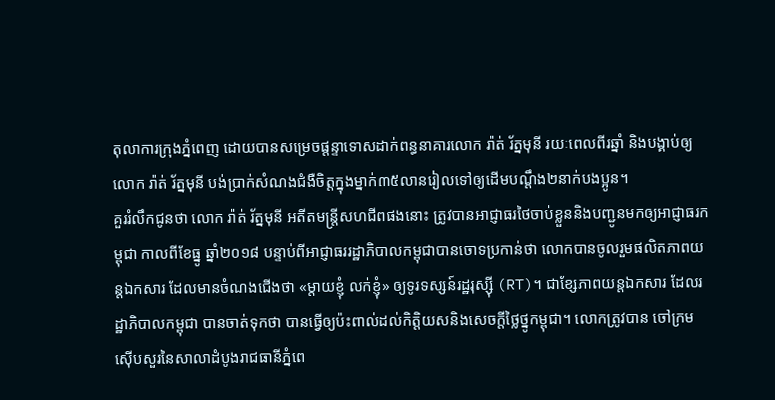តុលាការក្រុងភ្នំពេញ ដោយបានសម្រេចផ្តន្ទាទោសដាក់ពន្ធនាគារលោក រ៉ាត់ រ័ត្នមុនី រយៈពេលពីរឆ្នាំ និងបង្គាប់ឲ្យលោក រ៉ាត់ រ័ត្នមុនី បង់ប្រាក់សំណងជំងឺចិត្តក្នុងម្នាក់៣៥លានរៀលទៅឲ្យដើមបណ្តឹង២នាក់បងប្អូន។
គួររំលឹកជូនថា លោក រ៉ាត់ រ័ត្នមុនី អតីតមន្ត្រីសហជីពផងនោះ ត្រូវបានអាជ្ញាធរថៃចាប់ខ្លួននិងបញ្ជូនមកឲ្យអាជ្ញាធរកម្ពុជា កាលពីខែធ្នូ ឆ្នាំ២០១៨ បន្ទាប់ពីអាជ្ញាធររដ្ឋាភិបាលកម្ពុជាបានចោទប្រកាន់ថា លោកបានចូលរួមផលិតភាពយន្តឯកសារ ដែលមានចំណងជើងថា «ម្តាយខ្ញុំ លក់ខ្ញុំ» ឲ្យទូរទស្សន៍រដ្ឋរុស្ស៊ី (RT)។ ជាខ្សែភាពយន្តឯកសារ ដែលរដ្ឋាភិបាលកម្ពុជា បានចាត់ទុកថា បានធ្វើឲ្យប៉ះពាល់ដល់កិត្តិយសនិងសេចក្តីថ្លៃថ្នូកម្ពុជា។ លោកត្រូវបាន ចៅក្រមស៊ើបសួរនៃសាលាដំបូងរាជធានីភ្នំពេ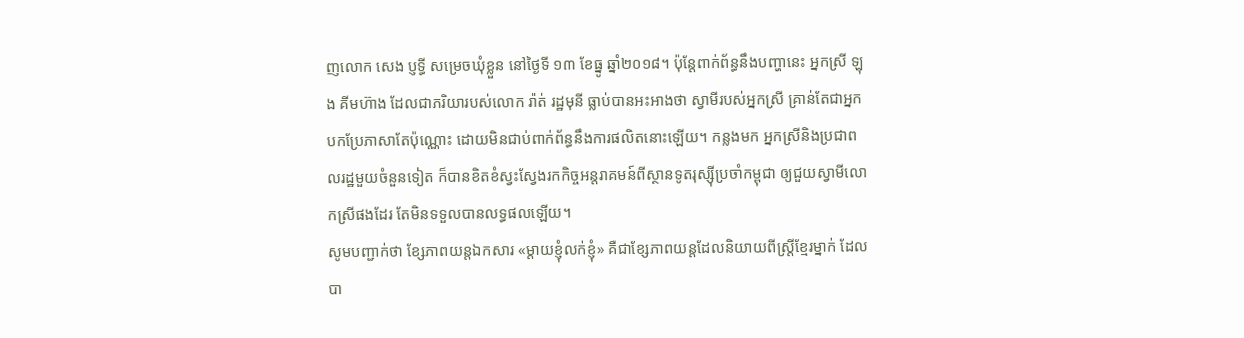ញលោក សេង ប្ញទ្ធី សម្រេចឃុំខ្លួន នៅថ្ងៃទី ១៣ ខែធ្នូ ឆ្នាំ២០១៨។ ប៉ុន្តែពាក់ព័ន្ធនឹងបញ្ហានេះ អ្នកស្រី ឡុង គីមហ៊ាង ដែលជាភរិយារបស់លោក រ៉ាត់ រដ្ឋមុនី ធ្លាប់បានអះអាងថា ស្វាមីរបស់អ្នកស្រី គ្រាន់តែជាអ្នកបកប្រែភាសាតែប៉ុណ្ណោះ ដោយមិនជាប់ពាក់ព័ន្ធនឹងការផលិតនោះឡើយ។ កន្លងមក អ្នកស្រីនិងប្រជាពលរដ្ឋមួយចំនួនទៀត ក៏បានខិតខំស្វះស្វែងរកកិច្ចអន្តរាគមន៍ពីស្ថានទូតរុស្ស៊ីប្រចាំកម្ពុជា ឲ្យជួយស្វាមីលោកស្រីផងដែរ តែមិនទទួលបានលទ្ធផលឡើយ។
សូមបញ្ជាក់ថា ខ្សែភាពយន្តឯកសារ «ម្តាយខ្ញុំលក់ខ្ញុំ» គឺជាខ្សែភាពយន្តដែលនិយាយពីស្ត្រីខ្មែរម្នាក់ ដែលបា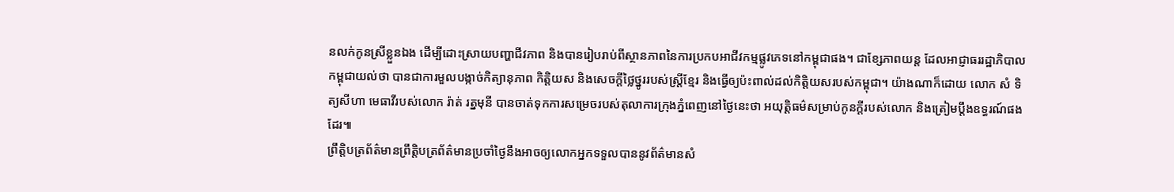នលក់កូនស្រីខ្លួនឯង ដើម្បីដោះស្រាយបញ្ហាជីវភាព និងបានរៀបរាប់ពីស្ថានភាពនៃការប្រកបអាជីវកម្មផ្លូវភេទនៅកម្ពុជាផង។ ជាខ្សែភាពយន្ត ដែលអាជ្ញាធររដ្ឋាភិបាលកម្ពុជាយល់ថា បានជាការមួលបង្កាច់កិត្យានុភាព កិតិ្តយស និងសេចក្ដីថ្លៃថ្នូររបស់ស្ត្រីខ្មែរ និងធ្វើឲ្យប៉ះពាល់ដល់កិត្តិយសរបស់កម្ពុជា។ យ៉ាងណាក៏ដោយ លោក សំ ទិត្យសីហា មេធាវីរបស់លោក រ៉ាត់ រត្នមុនី បានចាត់ទុកការសម្រេចរបស់តុលាការក្រុងភ្នំពេញនៅថ្ងៃនេះថា អយុត្តិធម៌សម្រាប់កូនក្តីរបស់លោក និងត្រៀមប្តឹងឧទ្ធរណ៍ផងដែរ៕
ព្រឹត្តិបត្រព័ត៌មានព្រឹត្តិបត្រព័ត៌មានប្រចាំថ្ងៃនឹងអាចឲ្យលោកអ្នកទទួលបាននូវព័ត៌មានសំ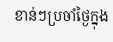ខាន់ៗប្រចាំថ្ងៃក្នុង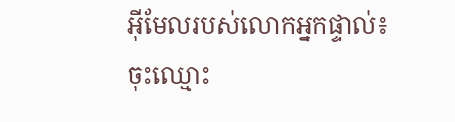អ៊ីមែលរបស់លោកអ្នកផ្ទាល់៖
ចុះឈ្មោះ